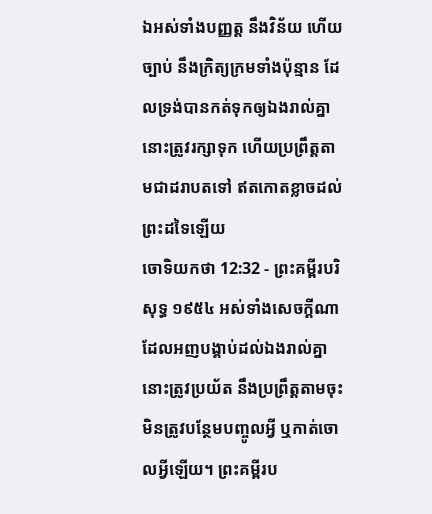ឯអស់ទាំងបញ្ញត្ត នឹងវិន័យ ហើយច្បាប់ នឹងក្រិត្យក្រមទាំងប៉ុន្មាន ដែលទ្រង់បានកត់ទុកឲ្យឯងរាល់គ្នា នោះត្រូវរក្សាទុក ហើយប្រព្រឹត្តតាមជាដរាបតទៅ ឥតកោតខ្លាចដល់ព្រះដទៃឡើយ
ចោទិយកថា 12:32 - ព្រះគម្ពីរបរិសុទ្ធ ១៩៥៤ អស់ទាំងសេចក្ដីណាដែលអញបង្គាប់ដល់ឯងរាល់គ្នា នោះត្រូវប្រយ័ត នឹងប្រព្រឹត្តតាមចុះ មិនត្រូវបន្ថែមបញ្ចូលអ្វី ឬកាត់ចោលអ្វីឡើយ។ ព្រះគម្ពីរប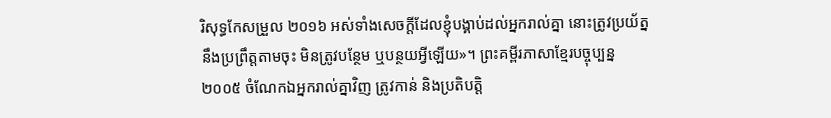រិសុទ្ធកែសម្រួល ២០១៦ អស់ទាំងសេចក្ដីដែលខ្ញុំបង្គាប់ដល់អ្នករាល់គ្នា នោះត្រូវប្រយ័ត្ននឹងប្រព្រឹត្តតាមចុះ មិនត្រូវបន្ថែម ឬបន្ថយអ្វីឡើយ»។ ព្រះគម្ពីរភាសាខ្មែរបច្ចុប្បន្ន ២០០៥ ចំណែកឯអ្នករាល់គ្នាវិញ ត្រូវកាន់ និងប្រតិបត្តិ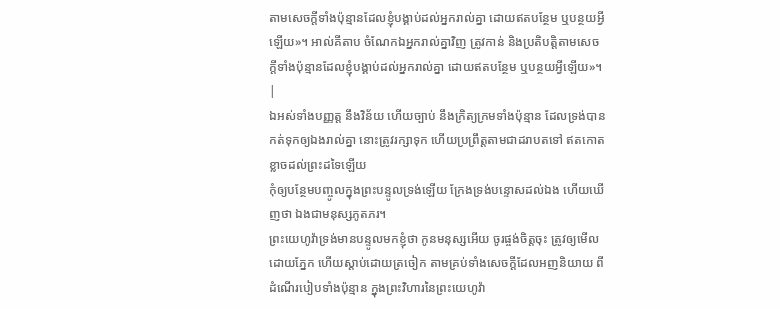តាមសេចក្ដីទាំងប៉ុន្មានដែលខ្ញុំបង្គាប់ដល់អ្នករាល់គ្នា ដោយឥតបន្ថែម ឬបន្ថយអ្វីឡើយ»។ អាល់គីតាប ចំណែកឯអ្នករាល់គ្នាវិញ ត្រូវកាន់ និងប្រតិបត្តិតាមសេចក្តីទាំងប៉ុន្មានដែលខ្ញុំបង្គាប់ដល់អ្នករាល់គ្នា ដោយឥតបន្ថែម ឬបន្ថយអ្វីឡើយ»។ |
ឯអស់ទាំងបញ្ញត្ត នឹងវិន័យ ហើយច្បាប់ នឹងក្រិត្យក្រមទាំងប៉ុន្មាន ដែលទ្រង់បានកត់ទុកឲ្យឯងរាល់គ្នា នោះត្រូវរក្សាទុក ហើយប្រព្រឹត្តតាមជាដរាបតទៅ ឥតកោតខ្លាចដល់ព្រះដទៃឡើយ
កុំឲ្យបន្ថែមបញ្ចូលក្នុងព្រះបន្ទូលទ្រង់ឡើយ ក្រែងទ្រង់បន្ទោសដល់ឯង ហើយឃើញថា ឯងជាមនុស្សភូតភរ។
ព្រះយេហូវ៉ាទ្រង់មានបន្ទូលមកខ្ញុំថា កូនមនុស្សអើយ ចូរផ្ចង់ចិត្តចុះ ត្រូវឲ្យមើលដោយភ្នែក ហើយស្តាប់ដោយត្រចៀក តាមគ្រប់ទាំងសេចក្ដីដែលអញនិយាយ ពីដំណើរបៀបទាំងប៉ុន្មាន ក្នុងព្រះវិហារនៃព្រះយេហូវ៉ា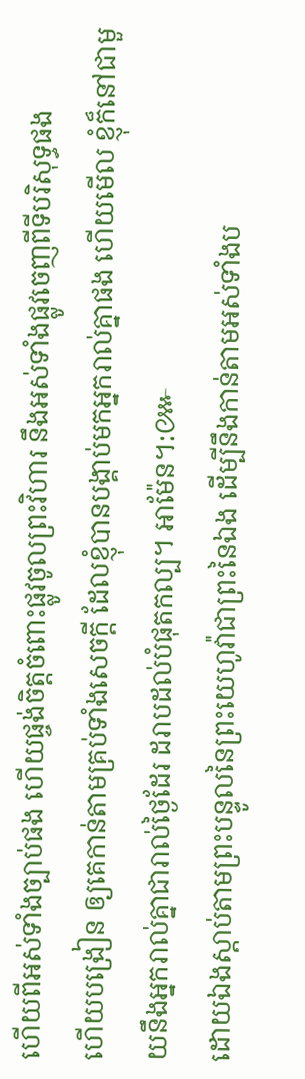ហើយពីអស់ទាំងច្បាប់ផង ហើយផ្ចង់ចិត្តចំពោះផ្លូវចូលព្រះវិហារ នឹងអស់ទាំងផ្លូវចេញពីទីបរិសុទ្ធផង
ហើយបង្រៀន ឲ្យគេកាន់តាមគ្រប់ទាំងសេចក្ដី ដែលខ្ញុំបានបង្គាប់មកអ្នករាល់គ្នាផង ហើយមើល ខ្ញុំក៏នៅជាមួយនឹងអ្នករាល់គ្នាជារាល់ថ្ងៃដែរ ដរាបដល់បំផុតកល្ប។ អាម៉ែន។:៚
ដោយឯងស្តាប់តាមព្រះបន្ទូលនៃព្រះយេហូវ៉ាជាព្រះនៃឯង ដើម្បីនឹងកាន់តាមអស់ទាំងប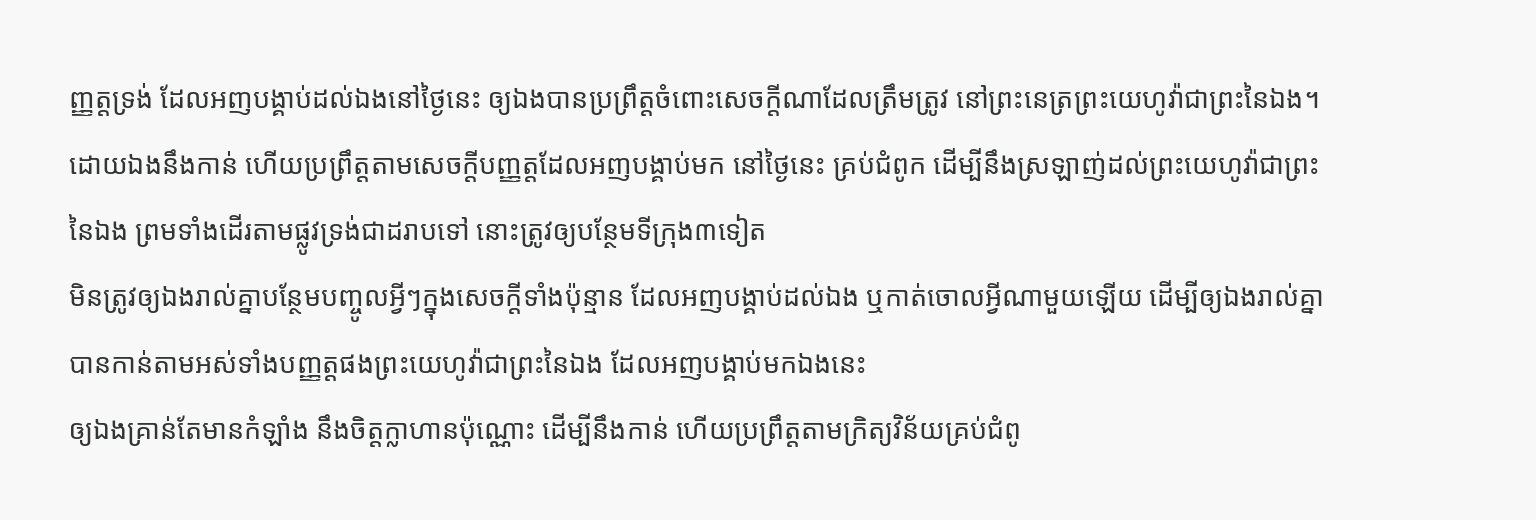ញ្ញត្តទ្រង់ ដែលអញបង្គាប់ដល់ឯងនៅថ្ងៃនេះ ឲ្យឯងបានប្រព្រឹត្តចំពោះសេចក្ដីណាដែលត្រឹមត្រូវ នៅព្រះនេត្រព្រះយេហូវ៉ាជាព្រះនៃឯង។
ដោយឯងនឹងកាន់ ហើយប្រព្រឹត្តតាមសេចក្ដីបញ្ញត្តដែលអញបង្គាប់មក នៅថ្ងៃនេះ គ្រប់ជំពូក ដើម្បីនឹងស្រឡាញ់ដល់ព្រះយេហូវ៉ាជាព្រះនៃឯង ព្រមទាំងដើរតាមផ្លូវទ្រង់ជាដរាបទៅ នោះត្រូវឲ្យបន្ថែមទីក្រុង៣ទៀត
មិនត្រូវឲ្យឯងរាល់គ្នាបន្ថែមបញ្ចូលអ្វីៗក្នុងសេចក្ដីទាំងប៉ុន្មាន ដែលអញបង្គាប់ដល់ឯង ឬកាត់ចោលអ្វីណាមួយឡើយ ដើម្បីឲ្យឯងរាល់គ្នាបានកាន់តាមអស់ទាំងបញ្ញត្តផងព្រះយេហូវ៉ាជាព្រះនៃឯង ដែលអញបង្គាប់មកឯងនេះ
ឲ្យឯងគ្រាន់តែមានកំឡាំង នឹងចិត្តក្លាហានប៉ុណ្ណោះ ដើម្បីនឹងកាន់ ហើយប្រព្រឹត្តតាមក្រិត្យវិន័យគ្រប់ជំពូ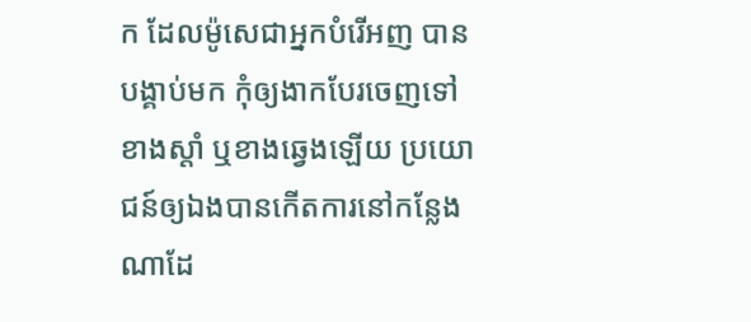ក ដែលម៉ូសេជាអ្នកបំរើអញ បានបង្គាប់មក កុំឲ្យងាកបែរចេញទៅខាងស្តាំ ឬខាងឆ្វេងឡើយ ប្រយោជន៍ឲ្យឯងបានកើតការនៅកន្លែងណាដែ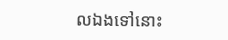លឯងទៅនោះ